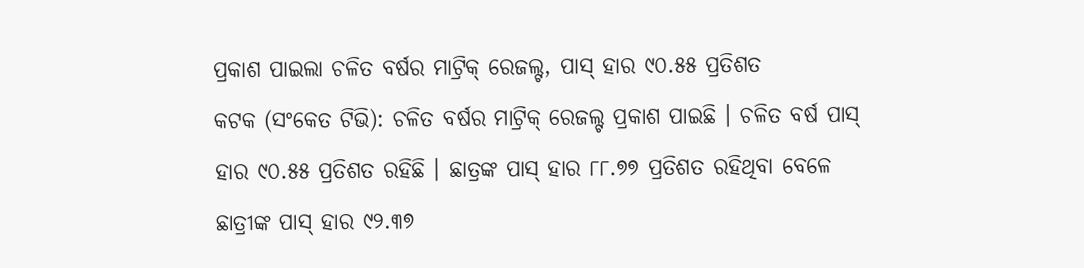ପ୍ରକାଶ ପାଇଲା ଚଳିତ ବର୍ଷର ମାଟ୍ରିକ୍ ରେଜଲ୍ଟ, ପାସ୍ ହାର ୯୦.୫୫ ପ୍ରତିଶତ
କଟକ (ସଂକେତ ଟିଭି): ଚଳିତ ବର୍ଷର ମାଟ୍ରିକ୍ ରେଜଲ୍ଟ ପ୍ରକାଶ ପାଇଛି । ଚଳିତ ବର୍ଷ ପାସ୍ ହାର ୯୦.୫୫ ପ୍ରତିଶତ ରହିଛି । ଛାତ୍ରଙ୍କ ପାସ୍ ହାର ୮୮.୭୭ ପ୍ରତିଶତ ରହିଥିବା ବେଳେ ଛାତ୍ରୀଙ୍କ ପାସ୍ ହାର ୯୨.୩୭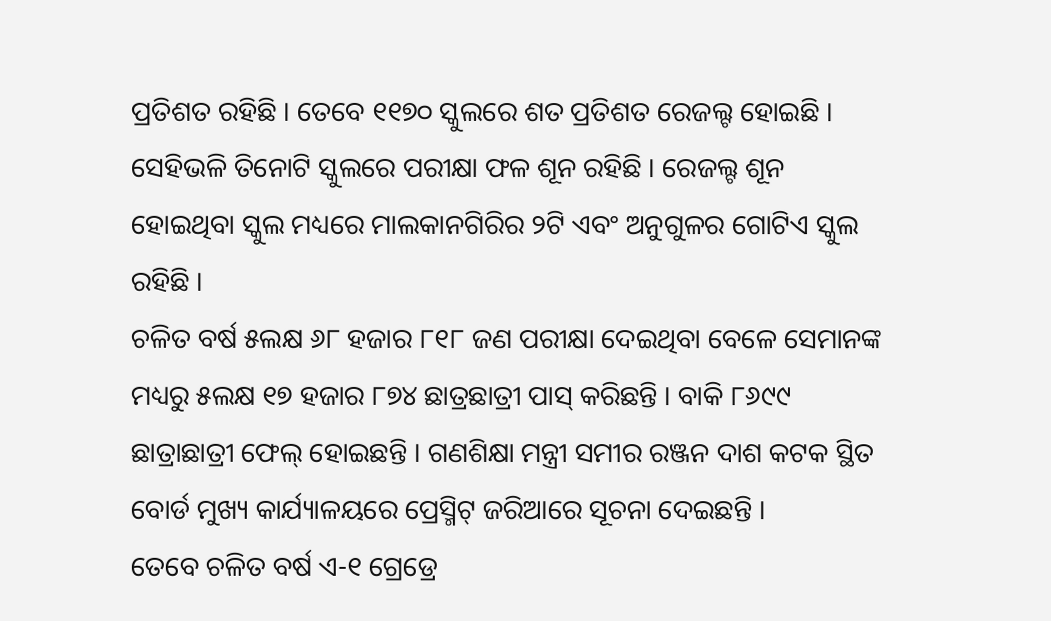ପ୍ରତିଶତ ରହିଛି । ତେବେ ୧୧୭୦ ସ୍କୁଲରେ ଶତ ପ୍ରତିଶତ ରେଜଲ୍ଟ ହୋଇଛି । ସେହିଭଳି ତିନୋଟି ସ୍କୁଲରେ ପରୀକ୍ଷା ଫଳ ଶୂନ ରହିଛି । ରେଜଲ୍ଟ ଶୂନ ହୋଇଥିବା ସ୍କୁଲ ମଧ୍ୟରେ ମାଲକାନଗିରିର ୨ଟି ଏବଂ ଅନୁଗୁଳର ଗୋଟିଏ ସ୍କୁଲ ରହିଛି ।
ଚଳିତ ବର୍ଷ ୫ଲକ୍ଷ ୬୮ ହଜାର ୮୧୮ ଜଣ ପରୀକ୍ଷା ଦେଇଥିବା ବେଳେ ସେମାନଙ୍କ ମଧ୍ୟରୁ ୫ଲକ୍ଷ ୧୭ ହଜାର ୮୭୪ ଛାତ୍ରଛାତ୍ରୀ ପାସ୍ କରିଛନ୍ତି । ବାକି ୮୬୯୯ ଛାତ୍ରାଛାତ୍ରୀ ଫେଲ୍ ହୋଇଛନ୍ତି । ଗଣଶିକ୍ଷା ମନ୍ତ୍ରୀ ସମୀର ରଞ୍ଜନ ଦାଶ କଟକ ସ୍ଥିତ ବୋର୍ଡ ମୁଖ୍ୟ କାର୍ଯ୍ୟାଳୟରେ ପ୍ରେସ୍ମିଟ୍ ଜରିଆରେ ସୂଚନା ଦେଇଛନ୍ତି ।
ତେବେ ଚଳିତ ବର୍ଷ ଏ-୧ ଗ୍ରେଡ୍ରେ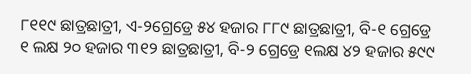୮୧୧୯ ଛାତ୍ରଛାତ୍ରୀ, ଏ-୨ଗ୍ରେଡ୍ରେ ୫୪ ହଜାର ୮୮୯ ଛାତ୍ରଛାତ୍ରୀ, ବି-୧ ଗ୍ରେଡ୍ରେ ୧ ଲକ୍ଷ ୨୦ ହଜାର ୩୧୨ ଛାତ୍ରଛାତ୍ରୀ, ବି-୨ ଗ୍ରେଡ୍ରେ ୧ଲକ୍ଷ ୪୨ ହଜାର ୫୯୯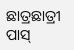ଛାତ୍ରଛାତ୍ରୀ ପାସ୍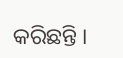କରିଛନ୍ତି ।